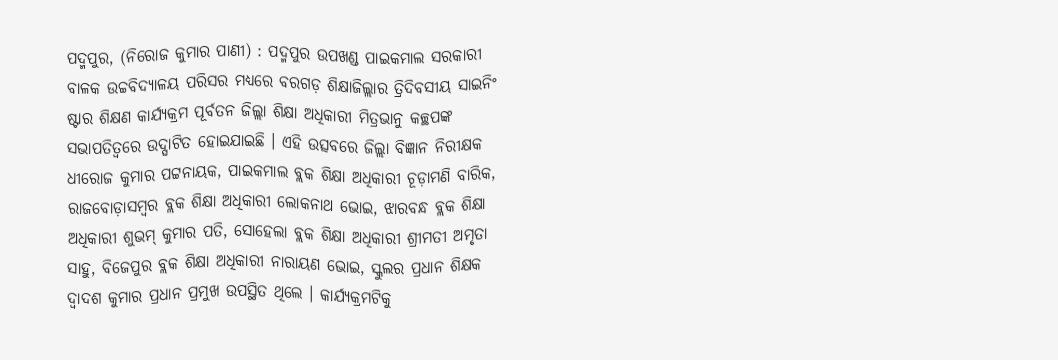ପଦ୍ମପୁର, (ନିରୋଜ କୁମାର ପାଣୀ) : ପଦ୍ମପୁର ଉପଖଣ୍ଡ ପାଇକମାଲ ସରକାରୀ ବାଳକ ଉଚ୍ଚବିଦ୍ୟାଳୟ ପରିସର ମଧ୍ୟରେ ବରଗଡ଼ ଶିକ୍ଷାଜିଲ୍ଲାର ତ୍ରିଦିବସୀୟ ସାଇନିଂ ଷ୍ଟାର ଶିକ୍ଷଣ କାର୍ଯ୍ୟକ୍ରମ ପୂର୍ବତନ ଜିଲ୍ଲା ଶିକ୍ଷା ଅଧିକାରୀ ମିତ୍ରଭାନୁ କଚ୍ଛପଙ୍କ ସଭାପତିତ୍ୱରେ ଉଦ୍ଘାଟିତ ହୋଇଯାଇଛି । ଏହି ଉତ୍ସବରେ ଜିଲ୍ଲା ବିଜ୍ଞାନ ନିରୀକ୍ଷକ ଧୀରୋଜ କୁମାର ପଟ୍ଟନାୟକ, ପାଇକମାଲ ବ୍ଲକ ଶିକ୍ଷା ଅଧିକାରୀ ଚୂଡ଼ାମଣି ବାରିକ, ରାଜବୋଡ଼ାସମ୍ବର ବ୍ଲକ ଶିକ୍ଷା ଅଧିକାରୀ ଲୋକନାଥ ଭୋଇ, ଝାରବନ୍ଧ ବ୍ଲକ ଶିକ୍ଷା ଅଧିକାରୀ ଶୁଭମ୍ କୁମାର ପତି, ସୋହେଲା ବ୍ଲକ ଶିକ୍ଷା ଅଧିକାରୀ ଶ୍ରୀମତୀ ଅମୃତା ସାହୁ, ବିଜେପୁର ବ୍ଲକ ଶିକ୍ଷା ଅଧିକାରୀ ନାରାୟଣ ଭୋଇ, ସ୍କୁଲର ପ୍ରଧାନ ଶିକ୍ଷକ ଦ୍ଵାଦଶ କୁମାର ପ୍ରଧାନ ପ୍ରମୁଖ ଉପସ୍ଥିତ ଥିଲେ । କାର୍ଯ୍ୟକ୍ରମଟିକୁ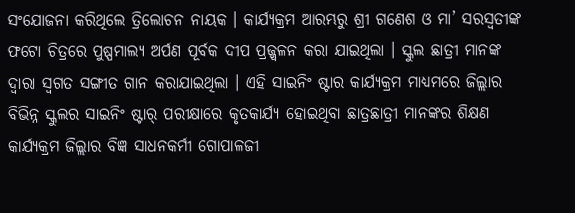ସଂଯୋଜନା କରିଥିଲେ ତ୍ରିଲୋଚନ ନାୟକ । କାର୍ଯ୍ୟକ୍ରମ ଆରମ୍ଭରୁ ଶ୍ରୀ ଗଣେଶ ଓ ମା’ ସରସ୍ୱତୀଙ୍କ ଫଟୋ ଚିତ୍ରରେ ପୁଷ୍ପମାଲ୍ୟ ଅର୍ପଣ ପୂର୍ବକ ଦୀପ ପ୍ରଜ୍ଜ୍ୱଳନ କରା ଯାଇଥିଲା । ସ୍କୁଲ ଛାତ୍ରୀ ମାନଙ୍କ ଦ୍ଵାରା ସ୍ୱଗତ ସଙ୍ଗୀତ ଗାନ କରାଯାଇଥିଲା । ଏହି ସାଇନିଂ ଷ୍ଟାର କାର୍ଯ୍ୟକ୍ରମ ମାଧ୍ୟମରେ ଜିଲ୍ଲାର ବିଭିନ୍ନ ସ୍କୁଲର ସାଇନିଂ ଷ୍ଟାର୍ ପରୀକ୍ଷାରେ କୃତକାର୍ଯ୍ୟ ହୋଇଥିବା ଛାତ୍ରଛାତ୍ରୀ ମାନଙ୍କର ଶିକ୍ଷଣ କାର୍ଯ୍ୟକ୍ରମ ଜିଲ୍ଲାର ବିଜ୍ଞ ସାଧନକର୍ମୀ ଗୋପାଳଜୀ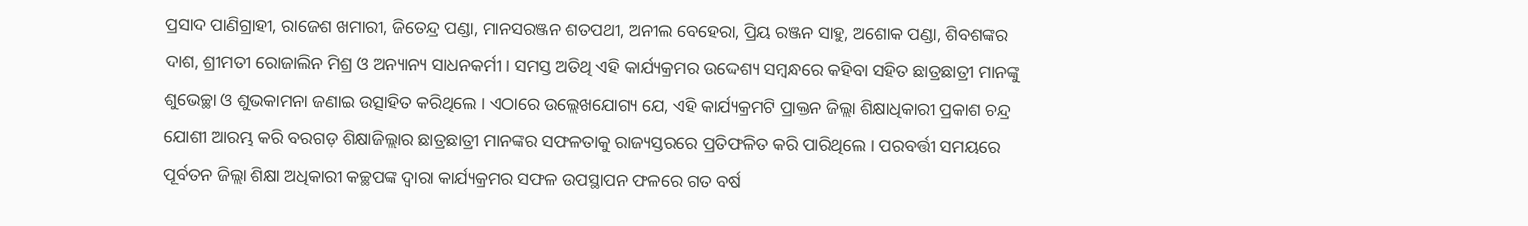ପ୍ରସାଦ ପାଣିଗ୍ରାହୀ, ରାଜେଶ ଖମାରୀ, ଜିତେନ୍ଦ୍ର ପଣ୍ଡା, ମାନସରଞ୍ଜନ ଶତପଥୀ, ଅନୀଲ ବେହେରା, ପ୍ରିୟ ରଞ୍ଜନ ସାହୁ, ଅଶୋକ ପଣ୍ଡା, ଶିବଶଙ୍କର ଦାଶ, ଶ୍ରୀମତୀ ରୋଜାଲିନ ମିଶ୍ର ଓ ଅନ୍ୟାନ୍ୟ ସାଧନକର୍ମୀ । ସମସ୍ତ ଅତିଥି ଏହି କାର୍ଯ୍ୟକ୍ରମର ଉଦ୍ଦେଶ୍ୟ ସମ୍ବନ୍ଧରେ କହିବା ସହିତ ଛାତ୍ରଛାତ୍ରୀ ମାନଙ୍କୁ ଶୁଭେଚ୍ଛା ଓ ଶୁଭକାମନା ଜଣାଇ ଉତ୍ସାହିତ କରିଥିଲେ । ଏଠାରେ ଉଲ୍ଲେଖଯୋଗ୍ୟ ଯେ, ଏହି କାର୍ଯ୍ୟକ୍ରମଟି ପ୍ରାକ୍ତନ ଜିଲ୍ଲା ଶିକ୍ଷାଧିକାରୀ ପ୍ରକାଶ ଚନ୍ଦ୍ର ଯୋଶୀ ଆରମ୍ଭ କରି ବରଗଡ଼ ଶିକ୍ଷାଜିଲ୍ଲାର ଛାତ୍ରଛାତ୍ରୀ ମାନଙ୍କର ସଫଳତାକୁ ରାଜ୍ୟସ୍ତରରେ ପ୍ରତିଫଳିତ କରି ପାରିଥିଲେ । ପରବର୍ତ୍ତୀ ସମୟରେ ପୂର୍ବତନ ଜିଲ୍ଲା ଶିକ୍ଷା ଅଧିକାରୀ କଚ୍ଛପଙ୍କ ଦ୍ଵାରା କାର୍ଯ୍ୟକ୍ରମର ସଫଳ ଉପସ୍ଥାପନ ଫଳରେ ଗତ ବର୍ଷ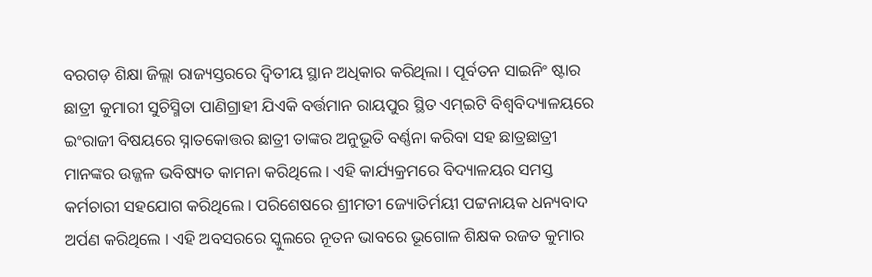ବରଗଡ଼ ଶିକ୍ଷା ଜିଲ୍ଲା ରାଜ୍ୟସ୍ତରରେ ଦ୍ଵିତୀୟ ସ୍ଥାନ ଅଧିକାର କରିଥିଲା । ପୂର୍ବତନ ସାଇନିଂ ଷ୍ଟାର ଛାତ୍ରୀ କୁମାରୀ ସୁଚିସ୍ମିତା ପାଣିଗ୍ରାହୀ ଯିଏକି ବର୍ତ୍ତମାନ ରାୟପୁର ସ୍ଥିତ ଏମ୍ଇଟି ବିଶ୍ଵବିଦ୍ୟାଳୟରେ ଇଂରାଜୀ ବିଷୟରେ ସ୍ନାତକୋତ୍ତର ଛାତ୍ରୀ ତାଙ୍କର ଅନୁଭୂତି ବର୍ଣ୍ଣନା କରିବା ସହ ଛାତ୍ରଛାତ୍ରୀ ମାନଙ୍କର ଉଜ୍ଜଳ ଭବିଷ୍ୟତ କାମନା କରିଥିଲେ । ଏହି କାର୍ଯ୍ୟକ୍ରମରେ ବିଦ୍ୟାଳୟର ସମସ୍ତ କର୍ମଚାରୀ ସହଯୋଗ କରିଥିଲେ । ପରିଶେଷରେ ଶ୍ରୀମତୀ ଜ୍ୟୋତିର୍ମୟୀ ପଟ୍ଟନାୟକ ଧନ୍ୟବାଦ ଅର୍ପଣ କରିଥିଲେ । ଏହି ଅବସରରେ ସ୍କୁଲରେ ନୂତନ ଭାବରେ ଭୂଗୋଳ ଶିକ୍ଷକ ରଜତ କୁମାର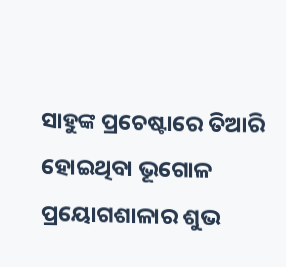ସାହୁଙ୍କ ପ୍ରଚେଷ୍ଟାରେ ତିଆରି ହୋଇଥିବା ଭୂଗୋଳ ପ୍ରୟୋଗଶାଳାର ଶୁଭ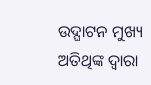ଉଦ୍ଘାଟନ ମୁଖ୍ୟ ଅତିଥିଙ୍କ ଦ୍ୱାରା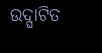ଉଦ୍ଘାଟିତ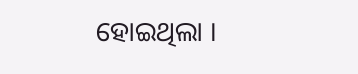ହୋଇଥିଲା ।